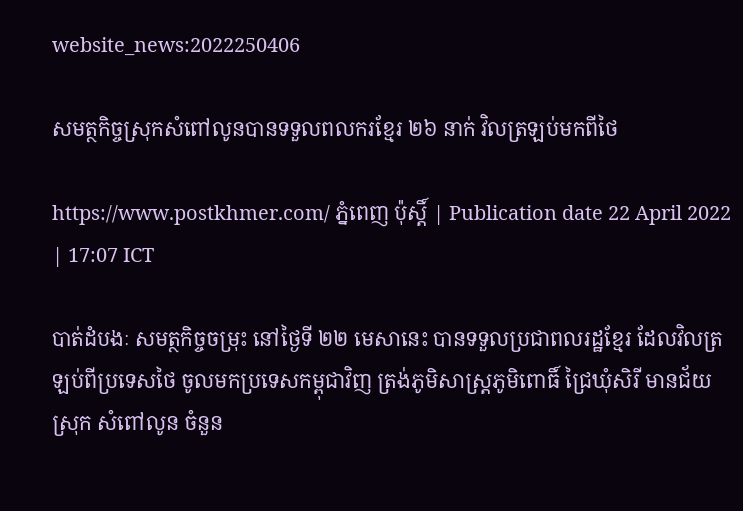website_news:2022250406

សមត្ថកិច្ចស្រុកសំពៅលូនបានទទួលពលករខ្មែរ ២៦ នាក់ វិលត្រឡប់មកពីថៃ

https://www.postkhmer.com/ ភ្នំពេញ ប៉ុស្តិ៍ | Publication date 22 April 2022 | 17:07 ICT

បាត់ដំបងៈ សមត្ថកិច្ចចម្រុះ នៅថ្ងៃទី ២២ មេសានេះ បានទទួលប្រជាពលរដ្ឋខ្មែរ ដែលវិលត្រឡប់ពីប្រទេសថៃ ចូលមកប្រទេសកម្ពុជាវិញ ត្រង់ភូមិសាស្ត្រភូមិពោធិ៍ ជ្រៃឃុំសិរី មានជ័យស្រុក សំពៅលូន ចំនួន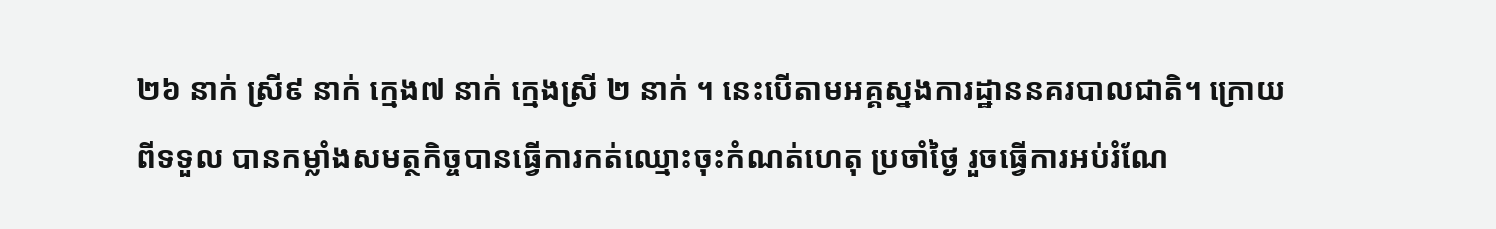២៦ នាក់ ស្រី៩ នាក់ ក្មេង៧ នាក់ ក្មេងស្រី ២ នាក់ ។ នេះបើតាមអគ្គស្នងការដ្ឋាននគរបាលជាតិ។ ក្រោយ ពីទទួល បានកម្លាំងសមត្ថកិច្ចបានធ្វើការកត់ឈ្មោះចុះកំណត់ហេតុ ប្រចាំថ្ងៃ រួចធ្វើការអប់រំណែ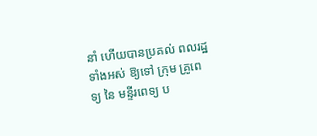នាំ ហើយបានប្រគល់ ពលរដ្ឋទាំងអស់ ឱ្យទៅ ក្រុម គ្រូពេទ្យ នៃ មន្ទីរពេទ្យ ប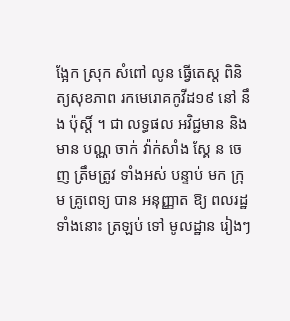ង្អែក ស្រុក សំពៅ លូន ធ្វើតេស្ត ពិនិត្យសុខភាព រកមេរោគកូវីដ១៩ នៅ នឹង ប៉ុស្តិ៍ ។ ជា លទ្ធផល អវិជ្ជមាន និង មាន បណ្ណ ចាក់ វ៉ាក់សាំង ស្គែ ន ចេញ ត្រឹមត្រូវ ទាំងអស់ បន្ទាប់ មក ក្រុម គ្រូពេទ្យ បាន អនុញ្ញាត ឱ្យ ពលរដ្ឋទាំងនោះ ត្រឡប់ ទៅ មូលដ្ឋាន រៀងៗ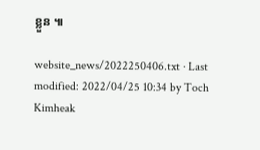ខ្លួន ៕

website_news/2022250406.txt · Last modified: 2022/04/25 10:34 by Toch Kimheak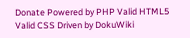Donate Powered by PHP Valid HTML5 Valid CSS Driven by DokuWiki